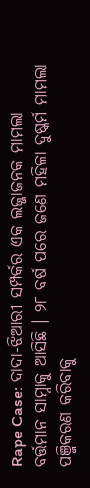Rape Case: ଦାଦା-ଝିଆରୀ ସମ୍ପର୍କର ଏକ ଲଜ୍ଜାଜନକ ମାମଲା ବର୍ତ୍ତମାନ ସାମ୍ନାକୁ ଆସିଛି । ୨୮ ବର୍ଷ ପରେ ଜଣେ ମହିଳା ଦୁଷ୍କର୍ମ ମାମଲା ପଞ୍ଜିକରଣ କରିବାକୁ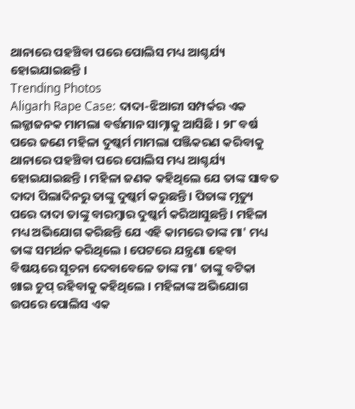ଥାନାରେ ପହଞ୍ଚିବା ପରେ ପୋଲିସ ମଧ୍ୟ ଆଶ୍ଚର୍ଯ୍ୟ ହୋଇଯାଇଛନ୍ତି ।
Trending Photos
Aligarh Rape Case: ଦାଦା-ଝିଆରୀ ସମ୍ପର୍କର ଏକ ଲଜ୍ଜାଜନକ ମାମଲା ବର୍ତ୍ତମାନ ସାମ୍ନାକୁ ଆସିଛି । ୨୮ ବର୍ଷ ପରେ ଜଣେ ମହିଳା ଦୁଷ୍କର୍ମ ମାମଲା ପଞ୍ଜିକରଣ କରିବାକୁ ଥାନାରେ ପହଞ୍ଚିବା ପରେ ପୋଲିସ ମଧ୍ୟ ଆଶ୍ଚର୍ଯ୍ୟ ହୋଇଯାଇଛନ୍ତି । ମହିଳା ଜଣକ କହିଥିଲେ ଯେ ତାଙ୍କ ସାବତ ଦାଦା ପିଲାଦିନରୁ ତାଙ୍କୁ ଦୁଷ୍କର୍ମ କରୁଛନ୍ତି । ପିତାଙ୍କ ମୃତ୍ୟୁ ପରେ ଦାଦା ତାଙ୍କୁ ବାରମ୍ବାର ଦୁଷ୍କର୍ମ କରିଆସୁଛନ୍ତି । ମହିଳା ମଧ୍ୟ ଅଭିଯୋଗ କରିଛନ୍ତି ଯେ ଏହି କାମରେ ତାଙ୍କ ମା' ମଧ୍ୟ ତାଙ୍କ ସମର୍ଥନ କରିଥିଲେ । ପେଟରେ ଯନ୍ତ୍ରଣା ହେବା ବିଷୟରେ ସୂଚନା ଦେବାବେଳେ ତାଙ୍କ ମା' ତାଙ୍କୁ ବଟିକା ଖାଇ ଚୁପ୍ ରହିବାକୁ କହିଥିଲେ । ମହିଳାଙ୍କ ଅଭିଯୋଗ ଉପରେ ପୋଲିସ ଏକ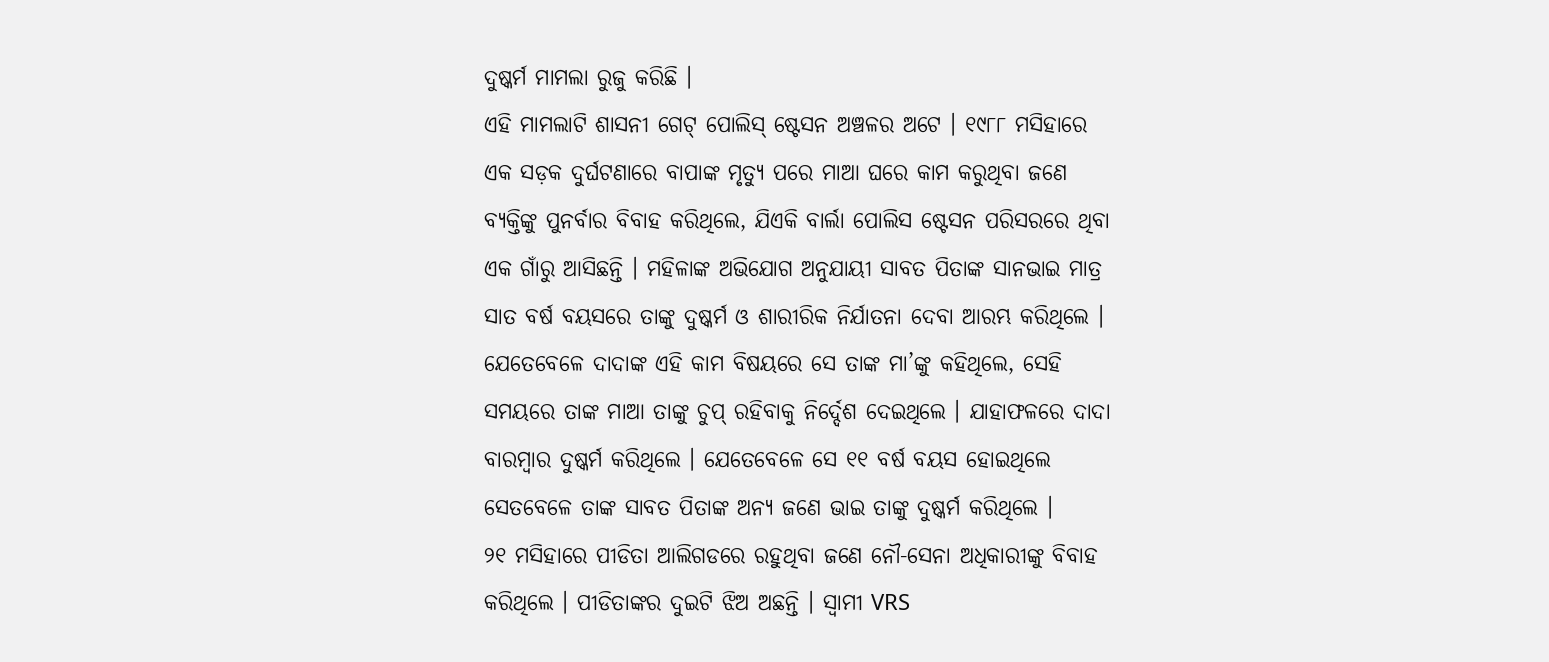ଦୁଷ୍କର୍ମ ମାମଲା ରୁଜୁ କରିଛି ।
ଏହି ମାମଲାଟି ଶାସନୀ ଗେଟ୍ ପୋଲିସ୍ ଷ୍ଟେସନ ଅଞ୍ଚଳର ଅଟେ । ୧୯୮୮ ମସିହାରେ ଏକ ସଡ଼କ ଦୁର୍ଘଟଣାରେ ବାପାଙ୍କ ମୃତ୍ୟୁ ପରେ ମାଆ ଘରେ କାମ କରୁଥିବା ଜଣେ ବ୍ୟକ୍ତିଙ୍କୁ ପୁନର୍ବାର ବିବାହ କରିଥିଲେ, ଯିଏକି ବାର୍ଲା ପୋଲିସ ଷ୍ଟେସନ ପରିସରରେ ଥିବା ଏକ ଗାଁରୁ ଆସିଛନ୍ତି । ମହିଳାଙ୍କ ଅଭିଯୋଗ ଅନୁଯାୟୀ ସାବତ ପିତାଙ୍କ ସାନଭାଇ ମାତ୍ର ସାତ ବର୍ଷ ବୟସରେ ତାଙ୍କୁ ଦୁଷ୍କର୍ମ ଓ ଶାରୀରିକ ନିର୍ଯାତନା ଦେବା ଆରମ୍ଭ କରିଥିଲେ । ଯେତେବେଳେ ଦାଦାଙ୍କ ଏହି କାମ ବିଷୟରେ ସେ ତାଙ୍କ ମା’ଙ୍କୁ କହିଥିଲେ, ସେହି ସମୟରେ ତାଙ୍କ ମାଆ ତାଙ୍କୁ ଚୁପ୍ ରହିବାକୁ ନିର୍ଦ୍ଦେଶ ଦେଇଥିଲେ । ଯାହାଫଳରେ ଦାଦା ବାରମ୍ବାର ଦୁଷ୍କର୍ମ କରିଥିଲେ । ଯେତେବେଳେ ସେ ୧୧ ବର୍ଷ ବୟସ ହୋଇଥିଲେ ସେତବେଳେ ତାଙ୍କ ସାବତ ପିତାଙ୍କ ଅନ୍ୟ ଜଣେ ଭାଇ ତାଙ୍କୁ ଦୁଷ୍କର୍ମ କରିଥିଲେ ।
୨୧ ମସିହାରେ ପୀଡିତା ଆଲିଗଡରେ ରହୁଥିବା ଜଣେ ନୌ-ସେନା ଅଧିକାରୀଙ୍କୁ ବିବାହ କରିଥିଲେ । ପୀଡିତାଙ୍କର ଦୁଇଟି ଝିଅ ଅଛନ୍ତି । ସ୍ୱାମୀ VRS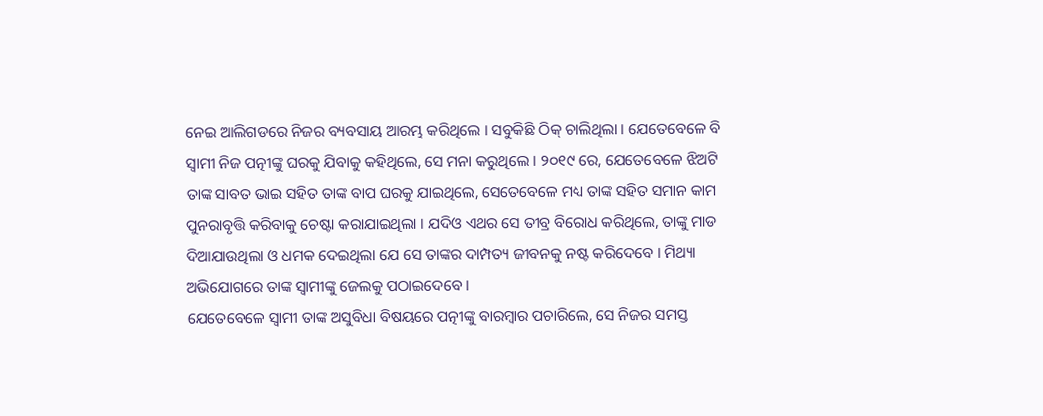ନେଇ ଆଲିଗଡରେ ନିଜର ବ୍ୟବସାୟ ଆରମ୍ଭ କରିଥିଲେ । ସବୁକିଛି ଠିକ୍ ଚାଲିଥିଲା । ଯେତେବେଳେ ବି ସ୍ୱାମୀ ନିଜ ପତ୍ନୀଙ୍କୁ ଘରକୁ ଯିବାକୁ କହିଥିଲେ, ସେ ମନା କରୁଥିଲେ । ୨୦୧୯ ରେ, ଯେତେବେଳେ ଝିଅଟି ତାଙ୍କ ସାବତ ଭାଇ ସହିତ ତାଙ୍କ ବାପ ଘରକୁ ଯାଇଥିଲେ, ସେତେବେଳେ ମଧ୍ୟ ତାଙ୍କ ସହିତ ସମାନ କାମ ପୁନରାବୃତ୍ତି କରିବାକୁ ଚେଷ୍ଟା କରାଯାଇଥିଲା । ଯଦିଓ ଏଥର ସେ ତୀବ୍ର ବିରୋଧ କରିଥିଲେ, ତାଙ୍କୁ ମାଡ ଦିଆଯାଉଥିଲା ଓ ଧମକ ଦେଇଥିଲା ଯେ ସେ ତାଙ୍କର ଦାମ୍ପତ୍ୟ ଜୀବନକୁ ନଷ୍ଟ କରିଦେବେ । ମିଥ୍ୟା ଅଭିଯୋଗରେ ତାଙ୍କ ସ୍ୱାମୀଙ୍କୁ ଜେଲକୁ ପଠାଇଦେବେ ।
ଯେତେବେଳେ ସ୍ୱାମୀ ତାଙ୍କ ଅସୁବିଧା ବିଷୟରେ ପତ୍ନୀଙ୍କୁ ବାରମ୍ବାର ପଚାରିଲେ, ସେ ନିଜର ସମସ୍ତ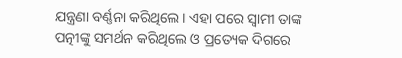ଯନ୍ତ୍ରଣା ବର୍ଣ୍ଣନା କରିଥିଲେ । ଏହା ପରେ ସ୍ୱାମୀ ତାଙ୍କ ପତ୍ନୀଙ୍କୁ ସମର୍ଥନ କରିଥିଲେ ଓ ପ୍ରତ୍ୟେକ ଦିଗରେ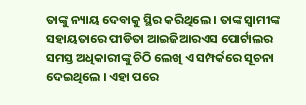ତାଙ୍କୁ ନ୍ୟାୟ ଦେବାକୁ ସ୍ଥିର କରିଥିଲେ । ତାଙ୍କ ସ୍ୱାମୀଙ୍କ ସହାୟତାରେ ପୀଡିତା ଆଇଜିଆରଏସ ପୋର୍ଟାଲର ସମସ୍ତ ଅଧିକାରୀଙ୍କୁ ଚିଠି ଲେଖି ଏ ସମ୍ପର୍କରେ ସୂଚନା ଦେଇଥିଲେ । ଏହା ପରେ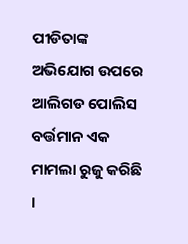ପୀଡିତାଙ୍କ ଅଭିଯୋଗ ଉପରେ ଆଲିଗଡ ପୋଲିସ ବର୍ତ୍ତମାନ ଏକ ମାମଲା ରୁଜୁ କରିଛି ।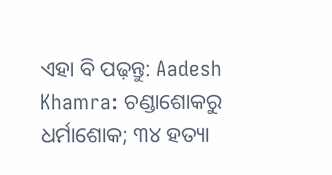ଏହା ବି ପଢ଼ନ୍ତୁ: Aadesh Khamra: ଚଣ୍ଡାଶୋକରୁ ଧର୍ମାଶୋକ; ୩୪ ହତ୍ୟା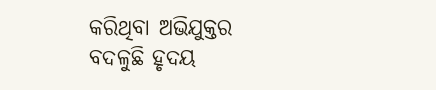କରିଥିବା ଅଭିଯୁକ୍ତର ବଦଳୁଛି ହୃଦୟ